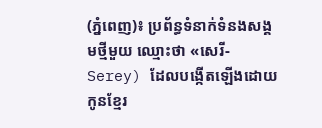(ភ្នំពេញ)៖ ប្រព័ន្ធទំនាក់ទំនងសង្គមថ្មីមួយ ឈ្មោះថា «សេរី-Serey) ដែលបង្កើតឡើងដោយកូនខ្មែរ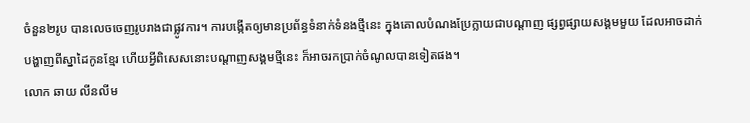ចំនួន២រូប បានលេចចេញរូបរាងជាផ្លូវការ។ ការបង្កើតឲ្យមានប្រព័ន្ធទំនាក់ទំនងថ្មីនេះ ក្នុងគោលបំណងប្រែក្លាយជាបណ្ដាញ ផ្សព្វផ្សាយសង្គមមួយ ដែលអាចដាក់បង្ហាញពីស្នាដៃកូនខ្មែរ ហើយអ្វីពិសេសនោះបណ្ដាញសង្គមថ្មីនេះ ក៏អាចរកប្រាក់ចំណូលបានទៀតផង។
លោក ឆាយ លីនលីម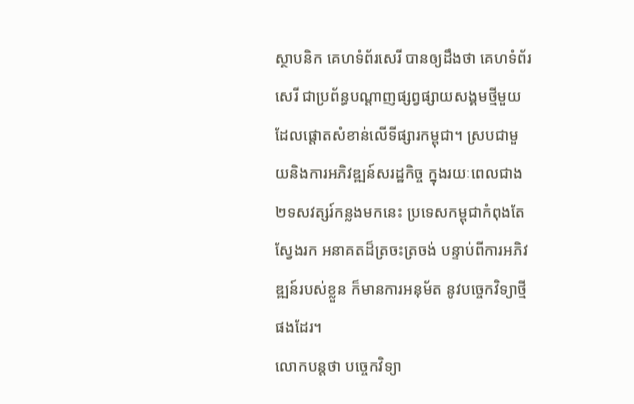ស្ថាបនិក គេហទំព័រសេរី បានឲ្យដឹងថា គេហទំព័រសេរី ជាប្រព័ន្ធបណ្តាញផ្សព្វផ្សាយសង្គមថ្មីមួយ ដែលផ្តោតសំខាន់លើទីផ្សារកម្ពុជា។ ស្របជាមួយនិងការអភិវឌ្ឍន៍សរដ្ឋកិច្ច ក្នុងរយៈពេលជាង២ទសវត្សរ៍កន្លងមកនេះ ប្រទេសកម្ពុជាកំពុងតែស្វែងរក អនាគតដ៏ត្រចះត្រចង់ បន្ទាប់ពីការអភិវឌ្ឍន៍របស់ខ្លួន ក៏មានការអនុម័ត នូវបច្ចេកវិទ្យាថ្មីផងដែរ។
លោកបន្តថា បច្ចេកវិទ្យា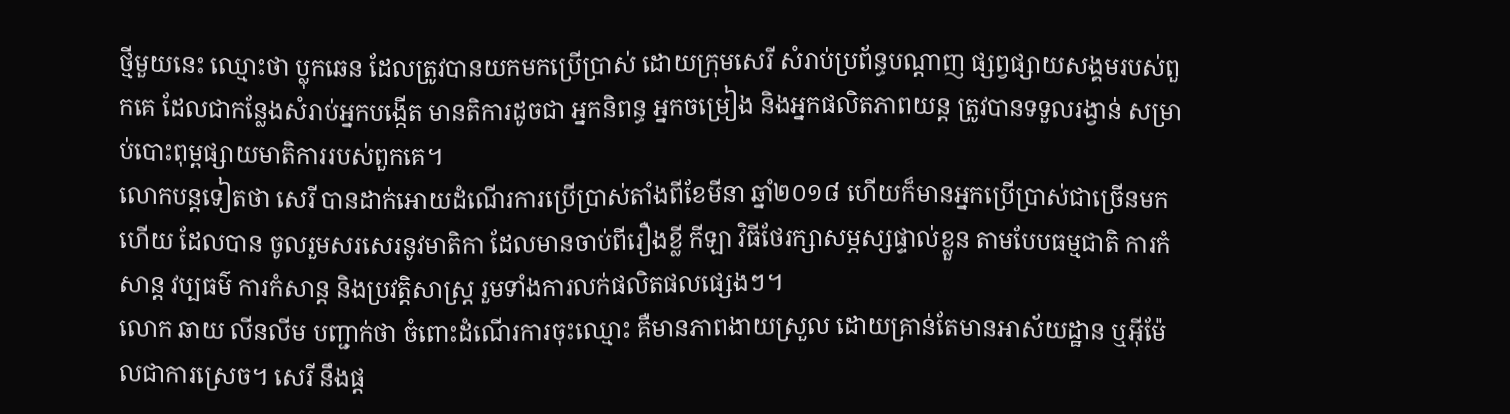ថ្មីមួយនេះ ឈ្មោះថា ប្លុកឆេន ដែលត្រូវបានយកមកប្រើប្រាស់ ដោយក្រុមសេរី សំរាប់ប្រព័ន្ធបណ្តាញ ផ្សព្វផ្សាយសង្គមរបស់ពួកគេ ដែលជាកន្លែងសំរាប់អ្នកបង្កើត មានតិការដូចជា អ្នកនិពន្ធ អ្នកចម្រៀង និងអ្នកផលិតភាពយន្ត ត្រូវបានទទួលរង្វាន់ សម្រាប់បោះពុម្ពផ្សាយមាតិការរបស់ពួកគេ។
លោកបន្ដទៀតថា សេរី បានដាក់អោយដំណើរការប្រើប្រាស់តាំងពីខែមីនា ឆ្នាំ២០១៨ ហើយក៏មានអ្នកប្រើប្រាស់ជាច្រើនមកហើយ ដែលបាន ចូលរួមសរសេរនូវមាតិកា ដែលមានចាប់ពីរឿងខ្លី កីឡា វិធីថែរក្សាសម្ភស្សផ្ទាល់ខ្លួន តាមបែបធម្មជាតិ ការកំសាន្ត វប្បធម៌ ការកំសាន្ត និងប្រវត្តិសាស្រ្ត រួមទាំងការលក់ផលិតផលផ្សេងៗ។
លោក ឆាយ លីនលីម បញ្ជាក់ថា ចំពោះដំណើរការចុះឈ្មោះ គឺមានភាពងាយស្រួល ដោយគ្រាន់តែមានអាស័យដ្ឋាន ឬអ៊ីម៉ែលជាការស្រេច។ សេរី នឹងផ្ត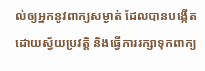ល់ឲ្យអ្នកនូវពាក្យសម្ងាត់ ដែលបានបង្កើត ដោយស្វ័យប្រវត្តិ និងធ្វើការរក្សាទុកពាក្យ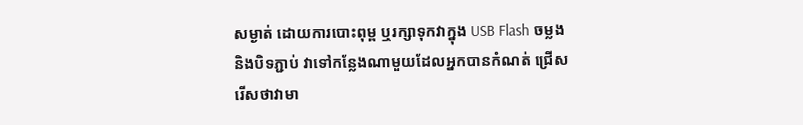សម្ងាត់ ដោយការបោះពុម្ព ឬរក្សាទុកវាក្នុង USB Flash ចម្លង និងបិទភ្ជាប់ វាទៅកន្លែងណាមួយដែលអ្នកបានកំណត់ ជ្រើសរើសថាវាមា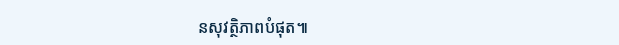នសុវត្ថិភាពបំផុត៕